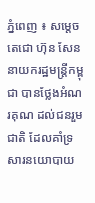ភ្នំពេញ ៖ សម្តេចតេជោ ហ៊ុន សែន នាយករដ្ឋមន្រ្តីកម្ពុជា បានថ្លែងអំណរគុណ ដល់ជនរួមជាតិ ដែលគាំទ្រសារនយោបាយ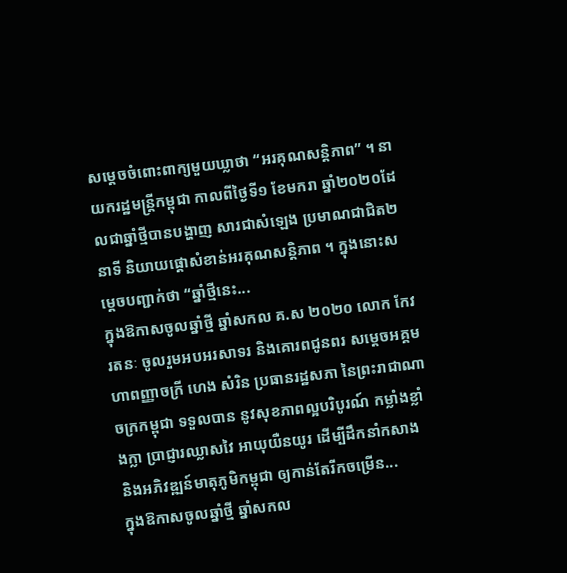សម្តេចចំពោះពាក្យមួយឃ្លាថា “អរគុណសន្តិភាព” ។ នាយករដ្ឋមន្ដ្រីកម្ពុជា កាលពីថ្ងៃទី១ ខែមករា ឆ្នាំ២០២០ដែលជាឆ្នាំថ្មីបានបង្ហាញ សារជាសំឡេង ប្រមាណជាជិត២នាទី និយាយផ្តោសំខាន់អរគុណសន្តិភាព ។ ក្នុងនោះសម្តេចបញ្ជាក់ថា “ឆ្នាំថ្មីនេះ...
ក្នុងឱកាសចូលឆ្នាំថ្មី ឆ្នាំសកល គ.ស ២០២០ លោក កែវ រតនៈ ចូលរួមអបអរសាទរ និងគោរពជូនពរ សម្តេចអគ្គមហាពញ្ញាចក្រី ហេង សំរិន ប្រធានរដ្ឋសភា នៃព្រះរាជាណាចក្រកម្ពុជា ទទួលបាន នូវសុខភាពល្អបរិបូរណ៍ កម្លាំងខ្លាំងក្លា ប្រាជ្ញារឈ្លាសវៃ អាយុយឺនយូរ ដើម្បីដឹកនាំកសាង និងអភិវឌ្ឍន៍មាតុភូមិកម្ពុជា ឲ្យកាន់តែរីកចម្រើន...
ក្នុងឱកាសចូលឆ្នាំថ្មី ឆ្នាំសកល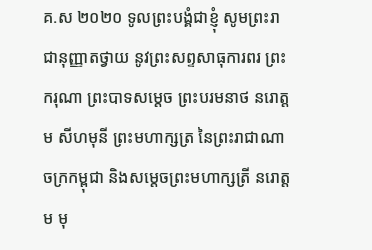គ.ស ២០២០ ទូលព្រះបង្គំជាខ្ញុំ សូមព្រះរាជានុញ្ញាតថ្វាយ នូវព្រះសព្ទសាធុការពរ ព្រះករុណា ព្រះបាទសម្តេច ព្រះបរមនាថ នរោត្តម សីហមុនី ព្រះមហាក្សត្រ នៃព្រះរាជាណាចក្រកម្ពុជា និងសម្តេចព្រះមហាក្សត្រី នរោត្តម មុ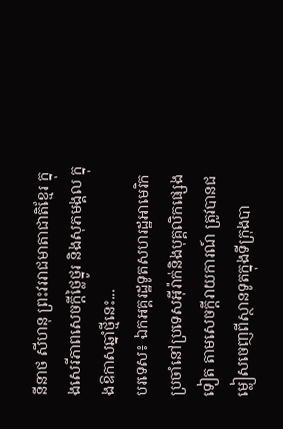នីនាថ សីហនុ ព្រះវររាជមាតាជាតិខ្មែរ ក្នុងសេរីភាពសេចក្តីថ្លៃថ្នូរ និងសុភមង្គល ក្នុងឱកាសឆ្នាំថ្មីនេះ...
បរទេស៖ ឯកអគ្គរដ្ឋទូតសហរដ្ឋអាមេរិក ប្រចាំនៅប្រទេសអ៊ីរ៉ាក់និងបុគ្គលិកផ្សេងទៀត តាមសេចក្តីរាយការណ៍ ត្រូវបានជម្លៀសចេញពីស្ថានទូតក្នុងទីក្រុងបា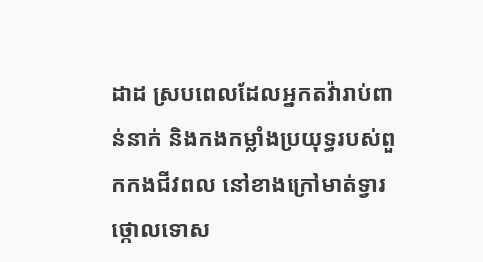ដាដ ស្របពេលដែលអ្នកតវ៉ារាប់ពាន់នាក់ និងកងកម្លាំងប្រយុទ្ធរបស់ពួកកងជីវពល នៅខាងក្រៅមាត់ទ្វារ ថ្កោលទោស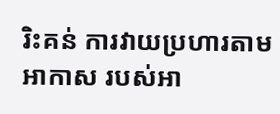រិះគន់ ការវាយប្រហារតាមអាកាស របស់អា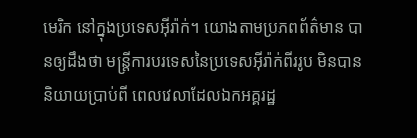មេរិក នៅក្នុងប្រទេសអ៊ីរ៉ាក់។ យោងតាមប្រភពព័ត៌មាន បានឲ្យដឹងថា មន្ត្រីការបរទេសនៃប្រទេសអ៊ីរ៉ាក់ពីររូប មិនបាននិយាយប្រាប់ពី ពេលវេលាដែលឯកអគ្គរដ្ឋ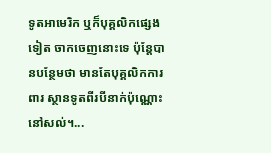ទូតអាមេរិក ឬក៏បុគ្គលិកផ្សេងទៀត ចាកចេញនោះទេ ប៉ុន្តែបានបន្ថែមថា មានតែបុគ្គលិកការពារ ស្ថានទូតពីរបីនាក់ប៉ុណ្ណោះនៅសល់។...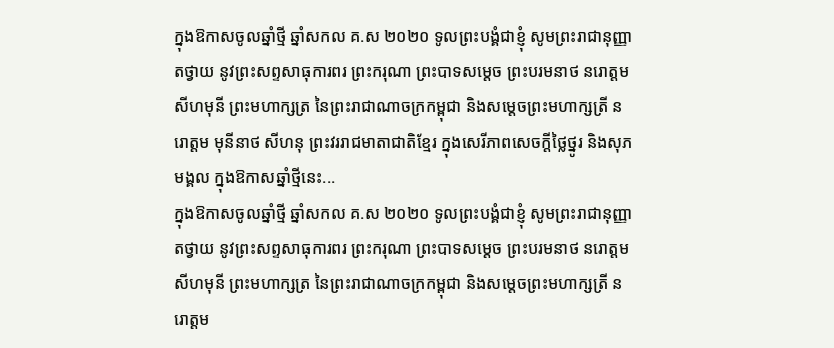ក្នុងឱកាសចូលឆ្នាំថ្មី ឆ្នាំសកល គ.ស ២០២០ ទូលព្រះបង្គំជាខ្ញុំ សូមព្រះរាជានុញ្ញាតថ្វាយ នូវព្រះសព្ទសាធុការពរ ព្រះករុណា ព្រះបាទសម្តេច ព្រះបរមនាថ នរោត្តម សីហមុនី ព្រះមហាក្សត្រ នៃព្រះរាជាណាចក្រកម្ពុជា និងសម្តេចព្រះមហាក្សត្រី នរោត្តម មុនីនាថ សីហនុ ព្រះវររាជមាតាជាតិខ្មែរ ក្នុងសេរីភាពសេចក្តីថ្លៃថ្នូរ និងសុភមង្គល ក្នុងឱកាសឆ្នាំថ្មីនេះ...
ក្នុងឱកាសចូលឆ្នាំថ្មី ឆ្នាំសកល គ.ស ២០២០ ទូលព្រះបង្គំជាខ្ញុំ សូមព្រះរាជានុញ្ញាតថ្វាយ នូវព្រះសព្ទសាធុការពរ ព្រះករុណា ព្រះបាទសម្តេច ព្រះបរមនាថ នរោត្តម សីហមុនី ព្រះមហាក្សត្រ នៃព្រះរាជាណាចក្រកម្ពុជា និងសម្តេចព្រះមហាក្សត្រី នរោត្តម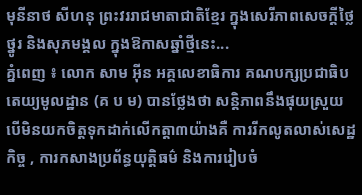មុនីនាថ សីហនុ ព្រះវររាជមាតាជាតិខ្មែរ ក្នុងសេរីភាពសេចក្តីថ្លៃថ្នូរ និងសុភមង្គល ក្នុងឱកាសឆ្នាំថ្មីនេះ...
គ្នំពេញ ៖ លោក សាម អ៊ីន អគ្គលេខាធិការ គណបក្សប្រជាធិបតេយ្យមូលដ្ឋាន (គ ប ម) បានថ្លែងថា សន្តិភាពនឹងផុយស្រួយ បើមិនយកចិត្តទុកដាក់លើកត្តា៣យ៉ាងគឺ ការរីកលូតលាស់សេដ្ឋកិច្ច , ការកសាងប្រព័ន្ធយុត្តិធម៌ និងការរៀបចំ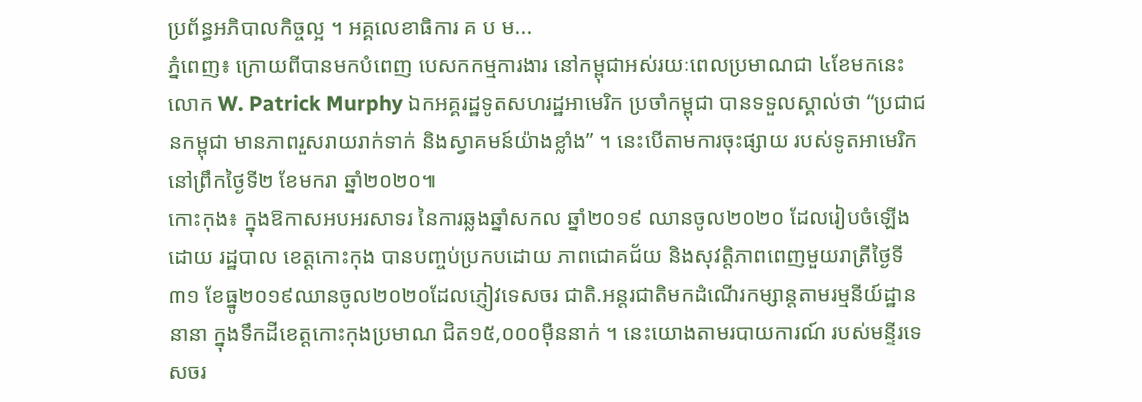ប្រព័ន្ធអភិបាលកិច្ចល្អ ។ អគ្គលេខាធិការ គ ប ម...
ភ្នំពេញ៖ ក្រោយពីបានមកបំពេញ បេសកកម្មការងារ នៅកម្ពុជាអស់រយៈពេលប្រមាណជា ៤ខែមកនេះ លោក W. Patrick Murphy ឯកអគ្គរដ្ឋទូតសហរដ្ឋអាមេរិក ប្រចាំកម្ពុជា បានទទួលស្គាល់ថា “ប្រជាជនកម្ពុជា មានភាពរួសរាយរាក់ទាក់ និងស្វាគមន៍យ៉ាងខ្លាំង” ។ នេះបើតាមការចុះផ្សាយ របស់ទូតអាមេរិកនៅព្រឹកថ្ងៃទី២ ខែមករា ឆ្នាំ២០២០៕
កោះកុង៖ ក្នុងឱកាសអបអរសាទរ នៃការឆ្លងឆ្នាំសកល ឆ្នាំ២០១៩ ឈានចូល២០២០ ដែលរៀបចំឡើង ដោយ រដ្ឋបាល ខេត្តកោះកុង បានបញ្ចប់ប្រកបដោយ ភាពជោគជ័យ និងសុវត្តិភាពពេញមួយរាត្រីថ្ងៃទី៣១ ខែធ្នូ២០១៩ឈានចូល២០២០ដែលភ្ញៀវទេសចរ ជាតិ.អន្តរជាតិមកដំណើរកម្សាន្តតាមរម្មនីយ៍ដ្ឋាននានា ក្នុងទឹកដីខេត្តកោះកុងប្រមាណ ជិត១៥,០០០ម៉ឺននាក់ ។ នេះយោងតាមរបាយការណ៍ របស់មន្ទីរទេសចរ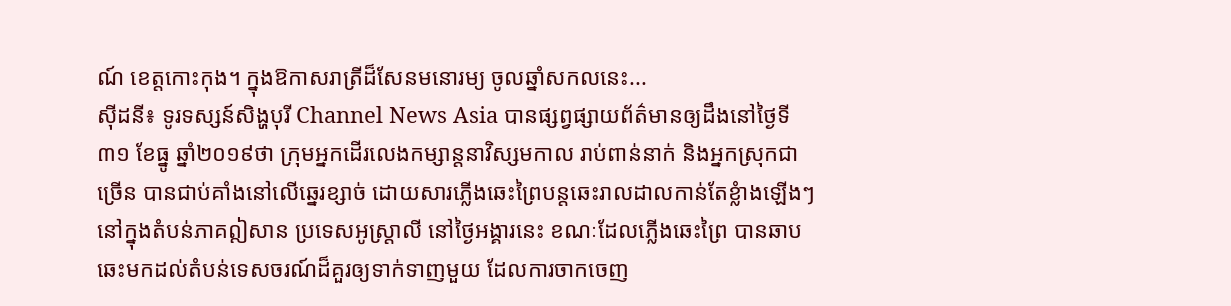ណ៍ ខេត្តកោះកុង។ ក្នុងឱកាសរាត្រីដ៏សែនមនោរម្យ ចូលឆ្នាំសកលនេះ...
ស៊ីដនី៖ ទូរទស្សន៍សិង្ហបុរី Channel News Asia បានផ្សព្វផ្សាយព័ត៌មានឲ្យដឹងនៅថ្ងៃទី៣១ ខែធ្នូ ឆ្នាំ២០១៩ថា ក្រុមអ្នកដើរលេងកម្សាន្តនាវិស្សមកាល រាប់ពាន់នាក់ និងអ្នកស្រុកជាច្រើន បានជាប់គាំងនៅលើឆេ្នរខ្សាច់ ដោយសារភ្លើងឆេះព្រៃបន្តឆេះរាលដាលកាន់តែខ្លំាងឡើងៗ នៅក្នុងតំបន់ភាគឦសាន ប្រទេសអូស្ត្រាលី នៅថ្ងៃអង្គារនេះ ខណៈដែលភ្លើងឆេះព្រៃ បានឆាបឆេះមកដល់តំបន់ទេសចរណ៍ដ៏គួរឲ្យទាក់ទាញមួយ ដែលការចាកចេញ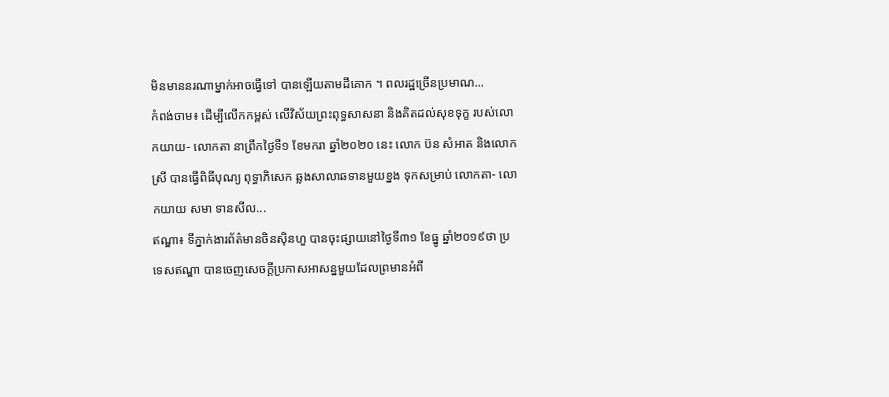មិនមាននរណាម្នាក់អាចធ្វើទៅ បានឡើយតាមដីគោក ។ ពលរដ្ឋច្រើនប្រមាណ...
កំពង់ចាម៖ ដើម្បីលើកកម្ពស់ លើវិស័យព្រះពុទ្ធសាសនា និងគិតដល់សុខទុក្ខ របស់លោកយាយ- លោកតា នាព្រឹកថ្ងៃទី១ ខែមករា ឆ្នាំ២០២០ នេះ លោក ប៊ន សំអាត និងលោកស្រី បានធ្វើពិធីបុណ្យ ពុទ្ធាភិសេក ឆ្លងសាលាឆទានមួយខ្នង ទុកសម្រាប់ លោកតា- លោកយាយ សមា ទានសីល...
ឥណ្ឌា៖ ទីភ្នាក់ងារព័ត៌មានចិនស៊ិនហួ បានចុះផ្សាយនៅថ្ងៃទី៣១ ខែធ្នូ ឆ្នាំ២០១៩ថា ប្រទេសឥណ្ឌា បានចេញសេចក្តីប្រកាសអាសន្នមួយដែលព្រមានអំពី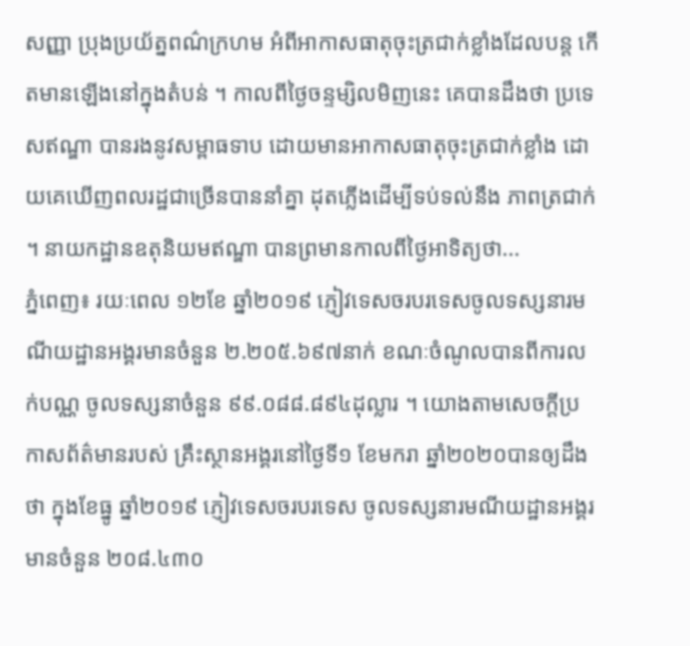សញ្ញា ប្រុងប្រយ័ត្នពណ៌ក្រហម អំពីអាកាសធាតុចុះត្រជាក់ខ្លាំងដែលបន្ត កើតមានឡើងនៅក្នុងតំបន់ ។ កាលពីថ្ងៃចន្ទម្សិលមិញនេះ គេបានដឹងថា ប្រទេសឥណ្ឌា បានរងនូវសម្ពាធទាប ដោយមានអាកាសធាតុចុះត្រជាក់ខ្លាំង ដោយគេឃើញពលរដ្ឋជាច្រើនបាននាំគ្នា ដុតភ្លើងដើម្បីទប់ទល់នឹង ភាពត្រជាក់ ។ នាយកដ្ឋានឧតុនិយមឥណ្ឌា បានព្រមានកាលពីថ្ងៃអាទិត្យថា...
ភ្នំពេញ៖ រយៈពេល ១២ខែ ឆ្នាំ២០១៩ ភ្ញៀវទេសចរបរទេសចូលទស្សនារមណីយដ្ឋានអង្គរមានចំនួន ២.២០៥.៦៩៧នាក់ ខណៈចំណូលបានពីការលក់បណ្ណ ចូលទស្សនាចំនួន ៩៩.០៨៨.៨៩៤ដុល្លារ ។ យោងតាមសេចក្ដីប្រកាសព័ត៌មានរបស់ គ្រឹះស្ថានអង្គរនៅថ្ងៃទី១ ខែមករា ឆ្នាំ២០២០បានឲ្យដឹងថា ក្នុងខែធ្នូ ឆ្នាំ២០១៩ ភ្ញៀវទេសចរបរទេស ចូលទស្សនារមណីយដ្ឋានអង្គរមានចំនួន ២០៨.៤៣០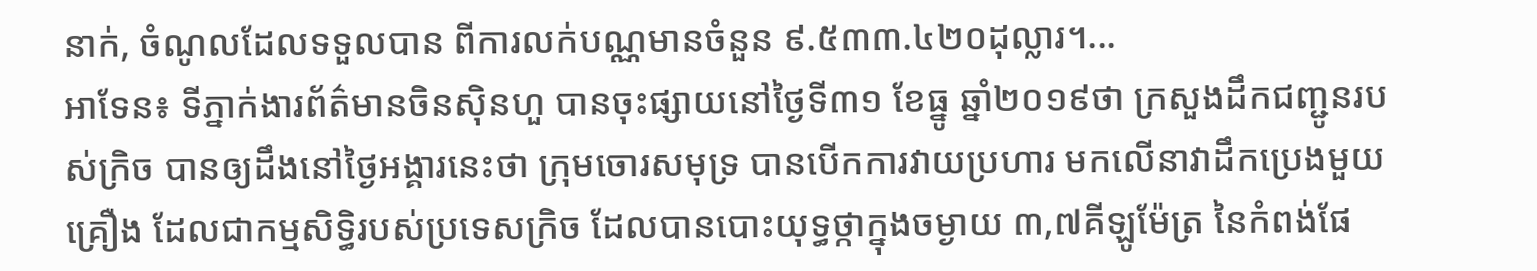នាក់, ចំណូលដែលទទួលបាន ពីការលក់បណ្ណមានចំនួន ៩.៥៣៣.៤២០ដុល្លារ។...
អាទែន៖ ទីភ្នាក់ងារព័ត៌មានចិនស៊ិនហួ បានចុះផ្សាយនៅថ្ងៃទី៣១ ខែធ្នូ ឆ្នាំ២០១៩ថា ក្រសួងដឹកជញ្ជូនរបស់ក្រិច បានឲ្យដឹងនៅថ្ងៃអង្គារនេះថា ក្រុមចោរសមុទ្រ បានបើកការវាយប្រហារ មកលើនាវាដឹកប្រេងមួយគ្រឿង ដែលជាកម្មសិទ្ធិរបស់ប្រទេសក្រិច ដែលបានបោះយុទ្ធថ្កាក្នុងចម្ងាយ ៣,៧គីឡូម៉ែត្រ នៃកំពង់ផែ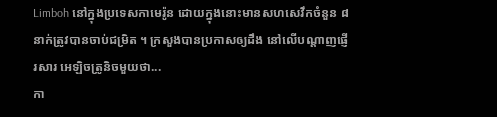Limboh នៅក្នុងប្រទេសកាមេរ៉ូន ដោយក្នុងនោះមានសហសេវឹកចំនួន ៨នាក់ត្រូវបានចាប់ជម្រិត ។ ក្រសួងបានប្រកាសឲ្យដឹង នៅលើបណ្តាញផ្ញើរសារ អេឡិចត្រូនិចមួយថា...
កា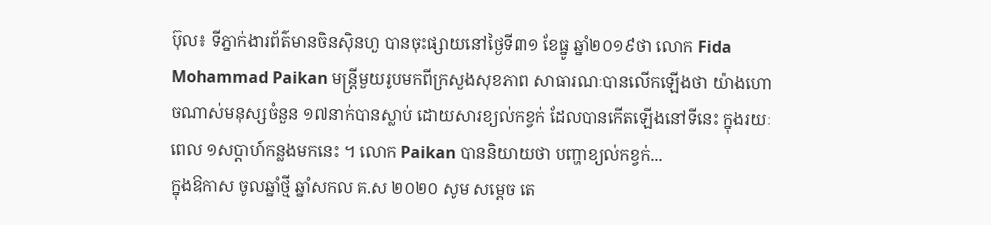ប៊ុល៖ ទីភ្នាក់ងារព័ត៌មានចិនស៊ិនហួ បានចុះផ្សាយនៅថ្ងៃទី៣១ ខែធ្នូ ឆ្នាំ២០១៩ថា លោក Fida Mohammad Paikan មន្ត្រីមួយរូបមកពីក្រសួងសុខភាព សាធារណៈបានលើកឡើងថា យ៉ាងហោចណាស់មនុស្សចំនួន ១៧នាក់បានស្លាប់ ដោយសារខ្យល់កខ្វក់ ដែលបានកើតឡើងនៅទីនេះ ក្នុងរយៈពេល ១សប្តាហ៍កន្លងមកនេះ ។ លោក Paikan បាននិយាយថា បញ្ហាខ្យល់កខ្វក់...
ក្នុងឱកាស ចូលឆ្នាំថ្មី ឆ្នាំសកល គ.ស ២០២០ សូម សម្តេច តេ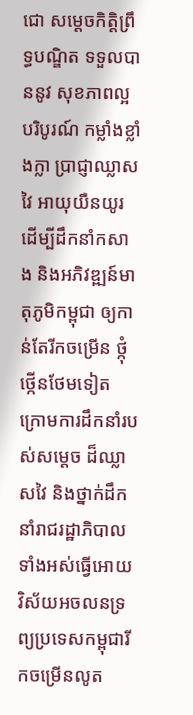ជោ សម្តេចកិត្តិព្រឹទ្ធបណ្ឌិត ទទួលបាននូវ សុខភាពល្អបរិបូរណ៍ កម្លាំងខ្លាំងក្លា ប្រាជ្ញាឈ្លាសវៃ អាយុយឺនយូរ ដើម្បីដឹកនាំកសាង និងអភិវឌ្ឍន៍មាតុភូមិកម្ពុជា ឲ្យកាន់តែរីកចម្រើន ថ្កុំថ្កើនថែមទៀត ក្រោមការដឹកនាំរបស់សម្តេច ដ៏ឈ្លាសវៃ និងថ្នាក់ដឹកនាំរាជរដ្ឋាភិបាលទាំងអស់ធ្វើអោយវិស័យអចលនទ្រព្យប្រទេសកម្ពុជារីកចម្រើនលូត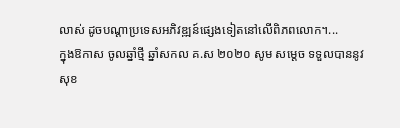លាស់ ដូចបណ្តាប្រទេសអភិវឌ្ឍន៍ផ្សេងទៀតនៅលើពិភពលោក។...
ក្នុងឱកាស ចូលឆ្នាំថ្មី ឆ្នាំសកល គ.ស ២០២០ សូម សម្តេច ទទួលបាននូវ សុខ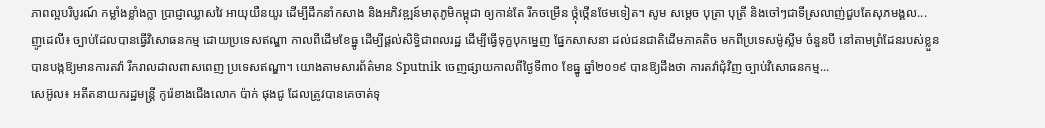ភាពល្អបរិបូរណ៍ កម្លាំងខ្លាំងក្លា ប្រាជ្ញាឈ្លាសវៃ អាយុយឺនយូរ ដើម្បីដឹកនាំកសាង និងអភិវឌ្ឍន៍មាតុភូមិកម្ពុជា ឲ្យកាន់តែ រីកចម្រើន ថ្កុំថ្កើនថែមទៀត។ សូម សម្តេច បុត្រា បុត្រី និងចៅៗជាទីស្រលាញ់ជួបតែសុភមង្គល...
ញូដេលី៖ ច្បាប់ដែលបានធ្វើវិសោធនកម្ម ដោយប្រទេសឥណ្ឌា កាលពីដើមខែធ្នូ ដើម្បីផ្តល់សិទ្ធិជាពលរដ្ឋ ដើម្បីធ្វើទុក្ខបុកម្នេញ ផ្នែកសាសនា ដល់ជនជាតិដើមភាគតិច មកពីប្រទេសម៉ូស្លីម ចំនួនបី នៅតាមព្រំដែនរបស់ខ្លួន បានបង្កឱ្យមានការតវ៉ា រីករាលដាលពាសពេញ ប្រទេសឥណ្ឌា។ យោងតាមសារព័ត៌មាន Sputnik ចេញផ្សាយកាលពីថ្ងៃទី៣០ ខែធ្នូ ឆ្នាំ២០១៩ បានឱ្យដឹងថា ការតវ៉ាជុំវិញ ច្បាប់វិសោធនកម្ម...
សេអ៊ូល៖ អតីតនាយករដ្ឋមន្រ្តី កូរ៉េខាងជើងលោក ប៉ាក់ ផុងជូ ដែលត្រូវបានគេចាត់ទុ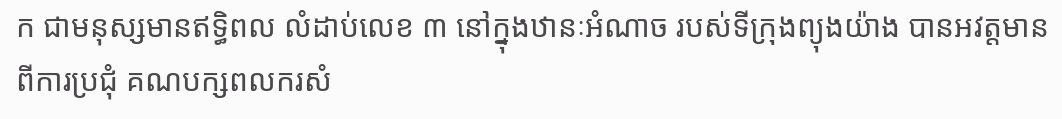ក ជាមនុស្សមានឥទ្ធិពល លំដាប់លេខ ៣ នៅក្នុងឋានៈអំណាច របស់ទីក្រុងព្យុងយ៉ាង បានអវត្តមានពីការប្រជុំ គណបក្សពលករសំ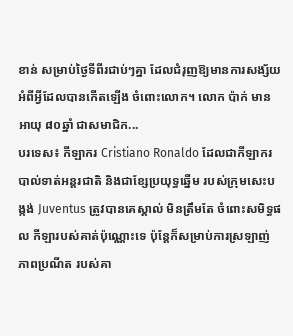ខាន់ សម្រាប់ថ្ងៃទីពីរជាប់ៗគ្នា ដែលជំរុញឱ្យមានការសង្ស័យ អំពីអ្វីដែលបានកើតឡើង ចំពោះលោក។ លោក ប៉ាក់ មានអាយុ ៨០ឆ្នាំ ជាសមាជិក...
បរទេស៖ កីឡាករ Cristiano Ronaldo ដែលជាកីឡាករ បាល់ទាត់អន្តរជាតិ និងជាខ្សែប្រយុទ្ធឆ្នើម របស់ក្រុមសេះបង្កង់ Juventus ត្រូវបានគេស្គាល់ មិនត្រឹមតែ ចំពោះសមិទ្ធផល កីឡារបស់គាត់ប៉ុណ្ណោះទេ ប៉ុន្តែក៏សម្រាប់ការស្រឡាញ់ ភាពប្រណីត របស់គា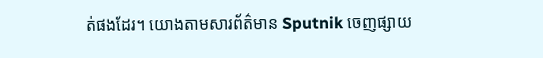ត់ផងដែរ។ យោងតាមសារព័ត៌មាន Sputnik ចេញផ្សាយ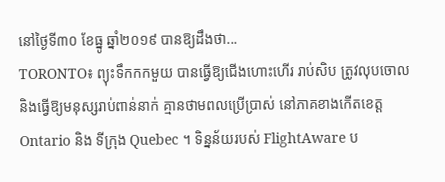នៅថ្ងៃទី៣០ ខែធ្នូ ឆ្នាំ២០១៩ បានឱ្យដឹងថា...
TORONTO៖ ព្យុះទឹកកកមួយ បានធ្វើឱ្យជើងហោះហើរ រាប់សិប ត្រូវលុបចោល និងធ្វើឱ្យមនុស្សរាប់ពាន់នាក់ គ្មានថាមពលប្រើប្រាស់ នៅភាគខាងកើតខេត្ត Ontario និង ទីក្រុង Quebec ។ ទិន្នន័យរបស់ FlightAware ប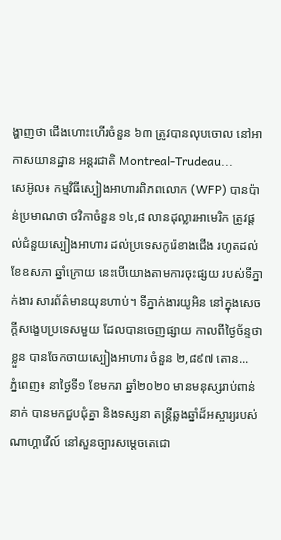ង្ហាញថា ជើងហោះហើរចំនួន ៦៣ ត្រូវបានលុបចោល នៅអាកាសយានដ្ឋាន អន្តរជាតិ Montreal-Trudeau...
សេអ៊ូល៖ កម្មវិធីស្បៀងអាហារពិភពលោក (WFP) បានប៉ាន់ប្រមាណថា ថវិកាចំនួន ១៤,៨ លានដុល្លារអាមេរិក ត្រូវផ្តល់ជំនួយស្បៀងអាហារ ដល់ប្រទេសកូរ៉េខាងជើង រហូតដល់ខែឧសភា ឆ្នាំក្រោយ នេះបើយោងតាមការចុះផ្សយ របស់ទីភ្នាក់ងារ សារព័ត៌មានយុនហាប់។ ទីភ្នាក់ងារយូអិន នៅក្នុងសេចក្ដីសង្ខេបប្រទេសមួយ ដែលបានចេញផ្សាយ កាលពីថ្ងៃច័ន្ទថាខ្លួន បានចែកចាយស្បៀងអាហារ ចំនួន ២,៨៩៧ តោន...
ភ្នំពេញ៖ នាថ្ងៃទី១ ខែមករា ឆ្នាំ២០២០ មានមនុស្សរាប់ពាន់នាក់ បានមកជួបជុំគ្នា និងទស្សនា តន្ត្រីឆ្លងឆ្នាំដ៏អស្ចារ្យរបស់ណាហ្គាវើល៍ នៅសួនច្បារសម្តេចតេជោ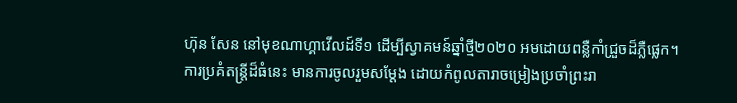ហ៊ុន សែន នៅមុខណាហ្គាវើលដ៍ទី១ ដើម្បីស្វាគមន៍ឆ្នាំថ្មី២០២០ អមដោយពន្លឺកាំជ្រួចដ៏ភ្លឺផ្លេក។ ការប្រគំតន្ត្រីដ៏ធំនេះ មានការចូលរួមសម្តែង ដោយកំពូលតារាចម្រៀងប្រចាំព្រះរា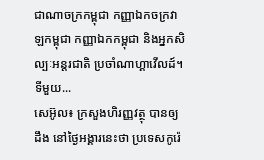ជាណាចក្រកម្ពុជា កញ្ញាឯកចក្រវាឡកម្ពុជា កញ្ញាឯកកម្ពុជា និងអ្នកសិល្បៈអន្តរជាតិ ប្រចាំណាហ្គាវើលដ៍។ ទីមួយ...
សេអ៊ូល៖ ក្រសួងហិរញ្ញវត្ថុ បានឲ្យដឹង នៅថ្ងៃអង្គារនេះថា ប្រទេសកូរ៉េ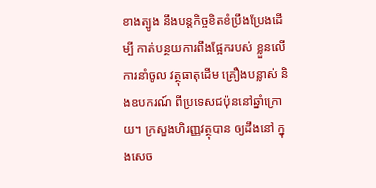ខាងត្បូង នឹងបន្តកិច្ចខិតខំប្រឹងប្រែងដើម្បី កាត់បន្ថយការពឹងផ្អែករបស់ ខ្លួនលើការនាំចូល វត្ថុធាតុដើម គ្រឿងបន្លាស់ និងឧបករណ៍ ពីប្រទេសជប៉ុននៅឆ្នាំក្រោយ។ ក្រសួងហិរញ្ញវត្ថុបាន ឲ្យដឹងនៅ ក្នុងសេច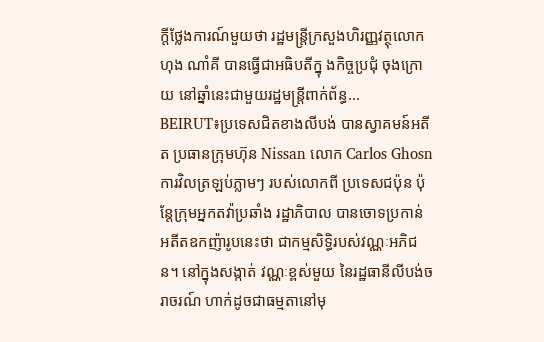ក្តីថ្លែងការណ៍មួយថា រដ្ឋមន្រ្តីក្រសួងហិរញ្ញវត្ថុលោក ហុង ណាំគី បានធ្វើជាអធិបតីក្នុ ងកិច្ចប្រជុំ ចុងក្រោយ នៅឆ្នាំនេះជាមួយរដ្ឋមន្រ្តីពាក់ព័ន្ធ...
BEIRUT៖ប្រទេសជិតខាងលីបង់ បានស្វាគមន៍អតីត ប្រធានក្រុមហ៊ុន Nissan លោក Carlos Ghosn ការវិលត្រឡប់ភ្លាមៗ របស់លោកពី ប្រទេសជប៉ុន ប៉ុន្តែក្រុមអ្នកតវ៉ាប្រឆាំង រដ្ឋាភិបាល បានចោទប្រកាន់ អតីតឧកញ៉ារូបនេះថា ជាកម្មសិទ្ធិរបស់វណ្ណៈអភិជន។ នៅក្នុងសង្កាត់ វណ្ណៈខ្ពស់មួយ នៃរដ្ឋធានីលីបង់ចរាចរណ៍ ហាក់ដូចជាធម្មតានៅមុ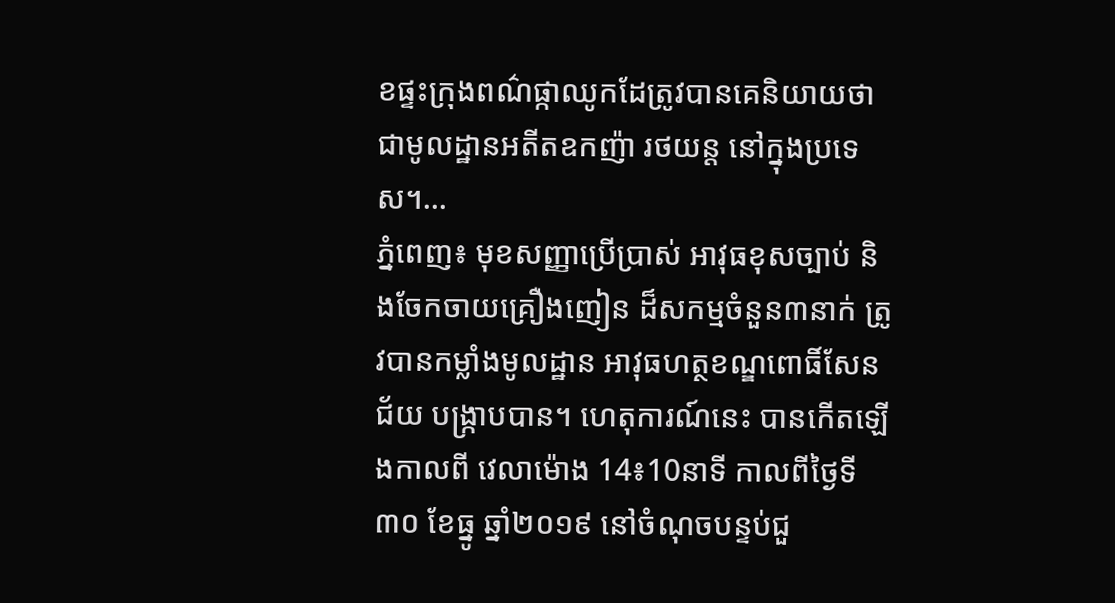ខផ្ទះក្រុងពណ៌ផ្កាឈូកដែត្រូវបានគេនិយាយថា ជាមូលដ្ឋានអតីតឧកញ៉ា រថយន្ត នៅក្នុងប្រទេស។...
ភ្នំពេញ៖ មុខសញ្ញាប្រើប្រាស់ អាវុធខុសច្បាប់ និងចែកចាយគ្រឿងញៀន ដ៏សកម្មចំនួន៣នាក់ ត្រូវបានកម្លាំងមូលដ្ឋាន អាវុធហត្ថខណ្ឌពោធិ៍សែនជ័យ បង្ក្រាបបាន។ ហេតុការណ៍នេះ បានកើតឡើងកាលពី វេលាម៉ោង 14៖10នាទី កាលពីថ្ងៃទី៣០ ខែធ្នូ ឆ្នាំ២០១៩ នៅចំណុចបន្ទប់ជួ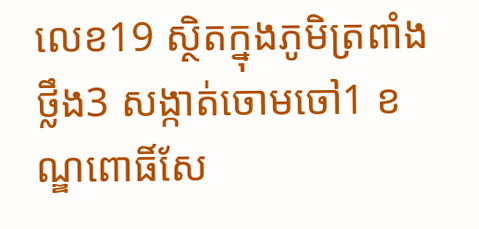លេខ19 ស្ថិតក្នុងភូមិត្រពាំងថ្លឹង3 សង្កាត់ចោមចៅ1 ខណ្ឌពោធិ៍សែ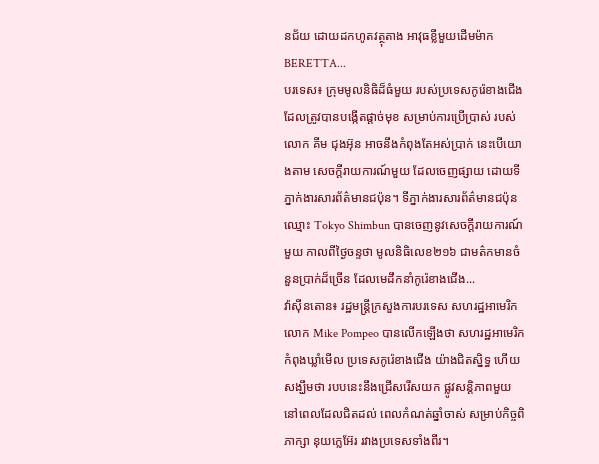នជ័យ ដោយដកហូតវត្ថុតាង អាវុធខ្លីមួយដើមម៉ាក BERETTA...
បរទេស៖ ក្រុមមូលនិធិដ៏ធំមួយ របស់ប្រទេសកូរ៉េខាងជើង ដែលត្រូវបានបង្កើតផ្តាច់មុខ សម្រាប់ការប្រើប្រាស់ របស់លោក គីម ជុងអ៊ុន អាចនឹងកំពុងតែអស់ប្រាក់ នេះបើយោងតាម សេចក្តីរាយការណ៍មួយ ដែលចេញផ្សាយ ដោយទីភ្នាក់ងារសារព័ត៌មានជប៉ុន។ ទីភ្នាក់ងារសារព័ត៌មានជប៉ុន ឈ្មោះ Tokyo Shimbun បានចេញនូវសេចក្តីរាយការណ៍មួយ កាលពីថ្ងៃចន្ទថា មូលនិធិលេខ២១៦ ជាមត៌កមានចំនួនប្រាក់ដ៏ច្រើន ដែលមេដឹកនាំកូរ៉េខាងជើង...
វ៉ាស៊ីនតោន៖ រដ្ឋមន្រ្តីក្រសួងការបរទេស សហរដ្ឋអាមេរិក លោក Mike Pompeo បានលើកឡើងថា សហរដ្ឋអាមេរិក កំពុងឃ្លាំមើល ប្រទេសកូរ៉េខាងជើង យ៉ាងជិតស្និទ្ធ ហើយសង្ឃឹមថា របបនេះនឹងជ្រើសរើសយក ផ្លូវសន្តិភាពមួយ នៅពេលដែលជិតដល់ ពេលកំណត់ឆ្នាំចាស់ សម្រាប់កិច្ចពិភាក្សា នុយក្លេអ៊ែរ រវាងប្រទេសទាំងពីរ។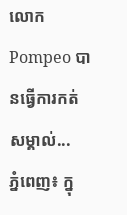លោក Pompeo បានធ្វើការកត់សម្គាល់...
ភ្នំពេញ៖ ក្នុ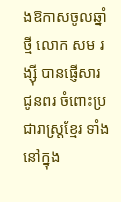ងឱកាសចូលឆ្នាំថ្មី លោក សម រង្ស៊ី បានផ្ញើសារជូនពរ ចំពោះប្រជារាស្ត្រខ្មែរ ទាំងនៅក្នុង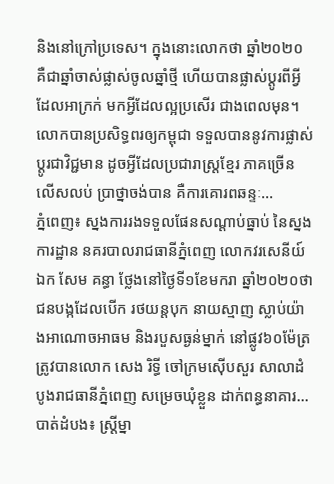និងនៅក្រៅប្រទេស។ ក្នុងនោះលោកថា ឆ្នាំ២០២០ គឺជាឆ្នាំចាស់ផ្លាស់ចូលឆ្នាំថ្មី ហើយបានផ្លាស់ប្តូរពីអ្វី ដែលអាក្រក់ មកអ្វីដែលល្អប្រសើរ ជាងពេលមុន។ លោកបានប្រសិទ្ធពរឲ្យកម្ពុជា ទទួលបាននូវការផ្លាស់ប្តូរជាវិជ្ជមាន ដូចអ្វីដែលប្រជារាស្ត្រខ្មែរ ភាគច្រើនលើសលប់ ប្រាថ្នាចង់បាន គឺការគោរពឆន្ទៈ...
ភ្នំពេញ៖ ស្នងការរងទទួលផែនសណ្តាប់ធ្នាប់ នៃស្នងការដ្ឋាន នគរបាលរាជធានីភ្នំពេញ លោកវរសេនីយ៍ឯក សែម គន្ធា ថ្លែងនៅថ្ងៃទី១ខែមករា ឆ្នាំ២០២០ថា ជនបង្កដែលបើក រថយន្តបុក នាយស្មាញ ស្លាប់យ៉ាងអាណោចអាធម និងរបួសធ្ងន់ម្នាក់ នៅផ្លូវ៦០ម៉ែត្រ ត្រូវបានលោក សេង រិទ្ធី ចៅក្រមស៊ើបសួរ សាលាដំបូងរាជធានីភ្នំពេញ សម្រេចឃុំខ្លួន ដាក់ពន្ធនាគារ...
បាត់ដំបង៖ ស្រ្តីម្នា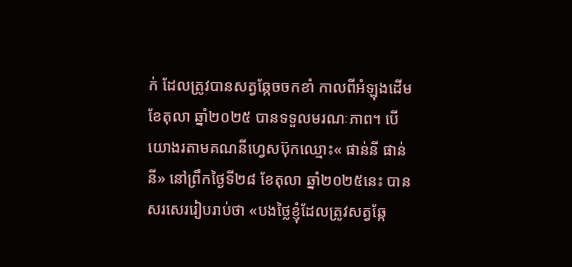ក់ ដែលត្រូវបានសត្វឆ្កែចចកខាំ កាលពីអំឡុងដើមខែតុលា ឆ្នាំ២០២៥ បានទទួលមរណៈភាព។ បើយោងរតាមគណនីហ្វេសប៊ុកឈ្មោះ« ផាន់នី ផាន់នី» នៅព្រឹកថ្ងៃទី២៨ ខែតុលា ឆ្នាំ២០២៥នេះ បានសរសេររៀបរាប់ថា «បងថ្លៃខ្ញុំដែលត្រូវសត្វឆ្កែ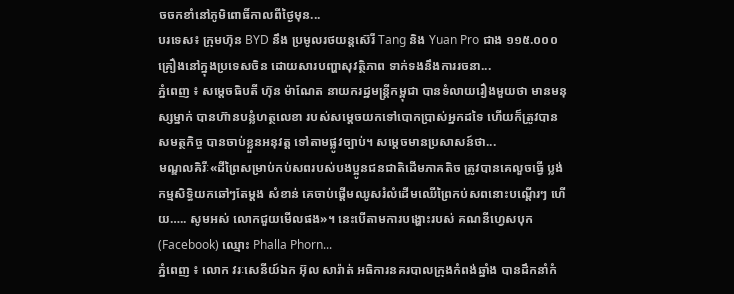ចចកខាំនៅភូមិពោធិ៍កាលពីថ្ងៃមុន...
បរទេស៖ ក្រុមហ៊ុន BYD នឹង ប្រមូលរថយន្តស៊េរី Tang និង Yuan Pro ជាង ១១៥.០០០ គ្រឿងនៅក្នុងប្រទេសចិន ដោយសារបញ្ហាសុវត្ថិភាព ទាក់ទងនឹងការរចនា...
ភ្នំពេញ ៖ សម្តេចធិបតី ហ៊ុន ម៉ាណែត នាយករដ្ឋមន្រ្តីកម្ពុជា បានទំលាយរឿងមួយថា មានមនុស្សម្នាក់ បានហ៊ានបន្លំហត្ថលេខា របស់សម្ដេចយកទៅបោកប្រាស់អ្នកដទៃ ហើយក៏ត្រូវបានសមត្ថកិច្ច បានចាប់ខ្លួនអនុវត្ត ទៅតាមផ្លូវច្បាប់។ សម្ដេចមានប្រសាសន៍ថា...
មណ្ឌលគិរីៈ«ដីព្រៃសម្រាប់កប់សពរបស់បងប្អូនជនជាតិដើមភាគតិច ត្រូវបានគេលួចធ្វើ ប្លង់កម្មសិទ្ធិយកឆៅៗតែម្តង សំខាន់ គេចាប់ផ្ដើមឈូសរំលំដើមឈើព្រៃកប់សពនោះបណ្តើរៗ ហើយ….. សូមអស់ លោកជួយមើលផង»។ នេះបើតាមការបង្ហោះរបស់ គណនីហ្វេសបុក (Facebook) ឈ្មោះ Phalla Phorn...
ភ្នំពេញ ៖ លោក វរៈសេនីយ៍ឯក អ៊ុល សារ៉ាត់ អធិការនគរបាលក្រុងកំពង់ឆ្នាំង បានដឹកនាំកំ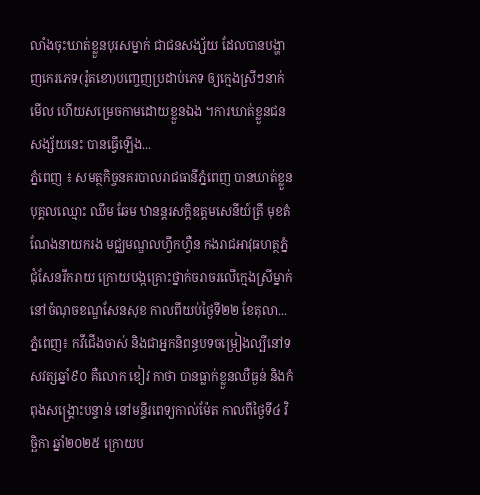លាំងចុះឃាត់ខ្លួនបុរសម្នាក់ ជាជនសង្ស័យ ដែលបានបង្ហាញកេរភេទ(រ៉ូតខោ)បញ្ចេញប្រដាប់ភេទ ឲ្យក្មេងស្រីៗនាក់មើល ហើយសម្រេចកាមដោយខ្លួនឯង ។ការឃាត់ខ្លួនជនសង្ស័យនេះ បានធ្វើឡើង...
ភ្នំពេញ ៖ សមត្ថកិច្ចនគរបាលរាជធានីភ្នំពេញ បានឃាត់ខ្លួនបុគ្គលឈ្មោះ ឈឹម ឆែម ឋានន្តរសក្តិឧត្តមសេនីយ៍ត្រី មុខតំណែងនាយករង មជ្ឈមណ្ឌលហ្វឹកហ្វឺន កងរាជអាវុធហត្ថភ្នំជុំសែនរីករាយ ក្រោយបង្កគ្រោះថ្នាក់ចរាចរលើក្មេងស្រីម្នាក់ នៅចំណុចខណ្ឌសែនសុខ កាលពីយប់ថ្ងៃទី២២ ខែតុលា...
ភ្នំពេញ៖ កវីជើងចាស់ និងជាអ្នកនិពន្ធបទចម្រៀងល្បីនៅទសវត្សឆ្នាំ៩០ គឺលោក ខៀវ កាថា បានធ្លាក់ខ្លួនឈឺធ្ងន់ និងកំពុងសង្គ្រោះបន្ទាន់ នៅមន្ទីរពេទ្យកាល់ម៉ែត កាលពីថ្ងៃទី៤ វិច្ឆិកា ឆ្នាំ២០២៥ ក្រោយប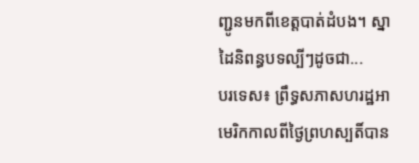ញ្ជូនមកពីខេត្តបាត់ដំបង។ ស្នាដៃនិពន្ធបទល្បីៗដូចជា...
បរទេស៖ ព្រឹទ្ធសភាសហរដ្ឋអាមេរិកកាលពីថ្ងៃព្រហស្បតិ៍បាន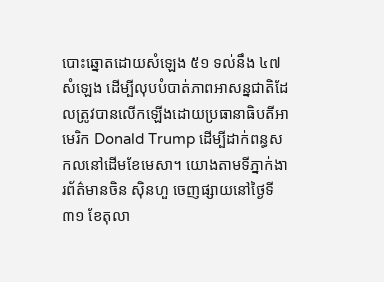បោះឆ្នោតដោយសំឡេង ៥១ ទល់នឹង ៤៧សំឡេង ដើម្បីលុបបំបាត់ភាពអាសន្នជាតិដែលត្រូវបានលើកឡើងដោយប្រធានាធិបតីអាមេរិក Donald Trump ដើម្បីដាក់ពន្ធសកលនៅដើមខែមេសា។ យោងតាមទីភ្នាក់ងារព័ត៌មានចិន ស៊ិនហួ ចេញផ្សាយនៅថ្ងៃទី៣១ ខែតុលា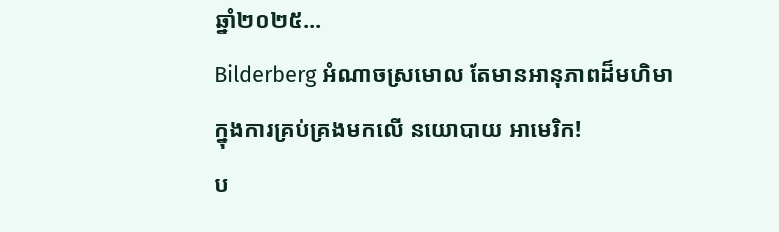ឆ្នាំ២០២៥...
Bilderberg អំណាចស្រមោល តែមានអានុភាពដ៏មហិមា ក្នុងការគ្រប់គ្រងមកលើ នយោបាយ អាមេរិក!
ប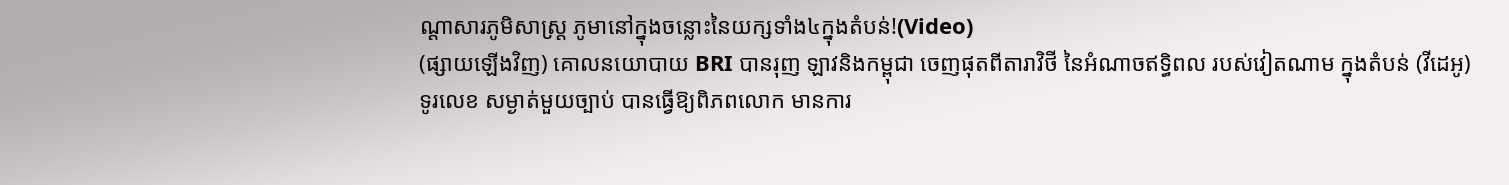ណ្ដាសារភូមិសាស្រ្ត ភូមានៅក្នុងចន្លោះនៃយក្សទាំង៤ក្នុងតំបន់!(Video)
(ផ្សាយឡើងវិញ) គោលនយោបាយ BRI បានរុញ ឡាវនិងកម្ពុជា ចេញផុតពីតារាវិថី នៃអំណាចឥទ្ធិពល របស់វៀតណាម ក្នុងតំបន់ (វីដេអូ)
ទូរលេខ សម្ងាត់មួយច្បាប់ បានធ្វើឱ្យពិភពលោក មានការ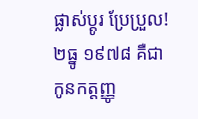ផ្លាស់ប្ដូរ ប្រែប្រួល!
២ធ្នូ ១៩៧៨ គឺជា កូនកត្តញ្ញូ